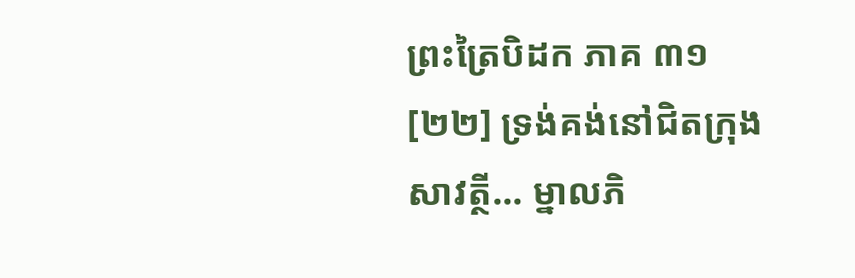ព្រះត្រៃបិដក ភាគ ៣១
[២២] ទ្រង់គង់នៅជិតក្រុងសាវត្ថី... ម្នាលភិ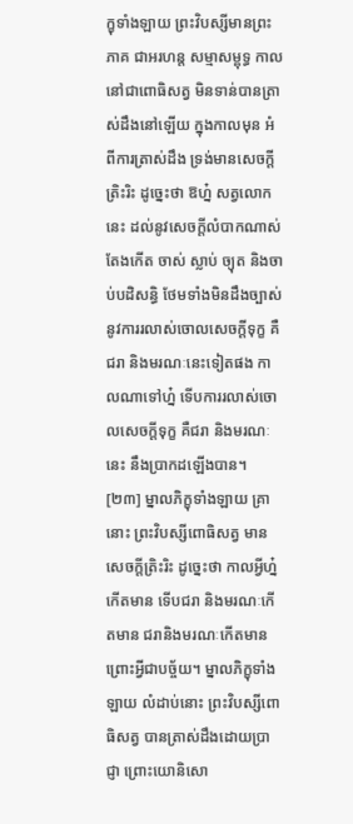ក្ខុទាំងឡាយ ព្រះវិបស្សីមានព្រះភាគ ជាអរហន្ត សម្មាសម្ពុទ្ធ កាលនៅជាពោធិសត្វ មិនទាន់បានត្រាស់ដឹងនៅឡើយ ក្នុងកាលមុន អំពីការត្រាស់ដឹង ទ្រង់មានសេចក្តីត្រិះរិះ ដូច្នេះថា ឱហ្ន៎ សត្វលោកនេះ ដល់នូវសេចក្តីលំបាកណាស់ តែងកើត ចាស់ ស្លាប់ ច្យុត និងចាប់បដិសន្ធិ ថែមទាំងមិនដឹងច្បាស់ នូវការរលាស់ចោលសេចក្តីទុក្ខ គឺជរា និងមរណៈនេះទៀតផង កាលណាទៅហ្ន៎ ទើបការរលាស់ចោលសេចក្តីទុក្ខ គឺជរា និងមរណៈនេះ នឹងប្រាកដឡើងបាន។
[២៣] ម្នាលភិក្ខុទាំងឡាយ គ្រានោះ ព្រះវិបស្សីពោធិសត្វ មានសេចក្តីត្រិះរិះ ដូច្នេះថា កាលអ្វីហ្ន៎កើតមាន ទើបជរា និងមរណៈកើតមាន ជរានិងមរណៈកើតមាន ព្រោះអ្វីជាបច្ច័យ។ ម្នាលភិក្ខុទាំងឡាយ លំដាប់នោះ ព្រះវិបស្សីពោធិសត្វ បានត្រាស់ដឹងដោយប្រាជ្ញា ព្រោះយោនិសោ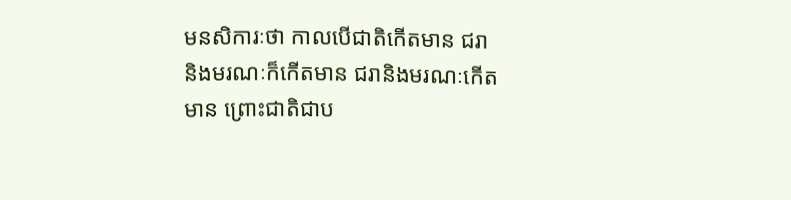មនសិការៈថា កាលបើជាតិកើតមាន ជរានិងមរណៈក៏កើតមាន ជរានិងមរណៈកើតមាន ព្រោះជាតិជាប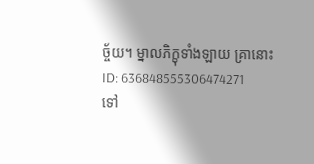ច្ច័យ។ ម្នាលភិក្ខុទាំងឡាយ គ្រានោះ
ID: 636848555306474271
ទៅ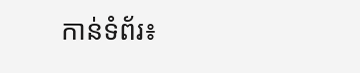កាន់ទំព័រ៖